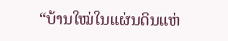“ບ້ານໃໝ່ໃນແຜ່ນດິນແຫ່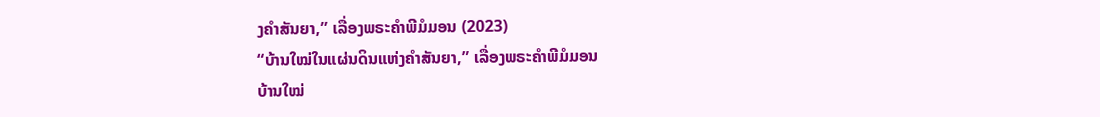ງຄຳສັນຍາ,” ເລື່ອງພຣະຄຳພີມໍມອນ (2023)
“ບ້ານໃໝ່ໃນແຜ່ນດິນແຫ່ງຄຳສັນຍາ,” ເລື່ອງພຣະຄຳພີມໍມອນ
ບ້ານໃໝ່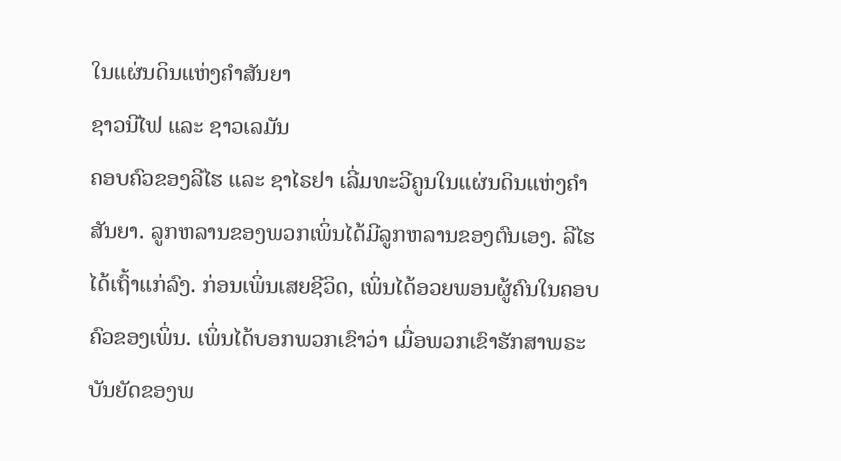ໃນແຜ່ນດິນແຫ່ງຄຳສັນຍາ
ຊາວນີໄຟ ແລະ ຊາວເລມັນ
ຄອບຄົວຂອງລີໄຮ ແລະ ຊາໄຣຢາ ເລີ່ມທະວີຄູນໃນແຜ່ນດິນແຫ່ງຄຳສັນຍາ. ລູກຫລານຂອງພວກເພິ່ນໄດ້ມີລູກຫລານຂອງຕົນເອງ. ລີໄຮໄດ້ເຖົ້າແກ່ລົງ. ກ່ອນເພິ່ນເສຍຊີວິດ, ເພິ່ນໄດ້ອວຍພອນຜູ້ຄົນໃນຄອບຄົວຂອງເພິ່ນ. ເພິ່ນໄດ້ບອກພວກເຂົາວ່າ ເມື່ອພວກເຂົາຮັກສາພຣະບັນຍັດຂອງພ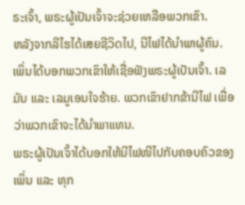ຣະເຈົ້າ, ພຣະຜູ້ເປັນເຈົ້າຈະຊ່ວຍເຫລືອພວກເຂົາ.
ຫລັງຈາກລີໄຮໄດ້ເສຍຊີວິດໄປ, ນີໄຟໄດ້ນຳພາຜູ້ຄົນ. ເພິ່ນໄດ້ບອກພວກເຂົາໃຫ້ເຊື່ອຟັງພຣະຜູ້ເປັນເຈົ້າ. ເລມັນ ແລະ ເລມູເອນໃຈຮ້າຍ. ພວກເຂົາຢາກຂ້ານີໄຟ ເພື່ອວ່າພວກເຂົາຈະໄດ້ນຳພາແທນ.
ພຣະຜູ້ເປັນເຈົ້າໄດ້ບອກໃຫ້ນີໄຟໜີໄປກັບຄອບຄົວຂອງເພິ່ນ ແລະ ທຸກ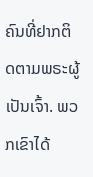ຄົນທີ່ຢາກຕິດຕາມພຣະຜູ້ເປັນເຈົ້າ. ພວກເຂົາໄດ້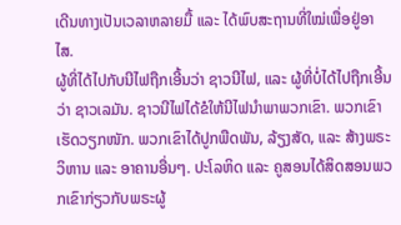ເດີນທາງເປັນເວລາຫລາຍມື້ ແລະ ໄດ້ພົບສະຖານທີ່ໃໝ່ເພື່ອຢູ່ອາໄສ.
ຜູ້ທີ່ໄດ້ໄປກັບນີໄຟຖືກເອີ້ນວ່າ ຊາວນີໄຟ, ແລະ ຜູ້ທີ່ບໍ່ໄດ້ໄປຖືກເອີ້ນວ່າ ຊາວເລມັນ. ຊາວນີໄຟໄດ້ຂໍໃຫ້ນີໄຟນຳພາພວກເຂົາ. ພວກເຂົາເຮັດວຽກໜັກ. ພວກເຂົາໄດ້ປູກພືດພັນ, ລ້ຽງສັດ, ແລະ ສ້າງພຣະວິຫານ ແລະ ອາຄານອື່ນໆ. ປະໂລຫິດ ແລະ ຄູສອນໄດ້ສິດສອນພວກເຂົາກ່ຽວກັບພຣະຜູ້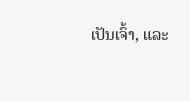ເປັນເຈົ້າ, ແລະ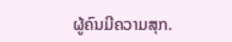ຜູ້ຄົນມີຄວາມສຸກ.